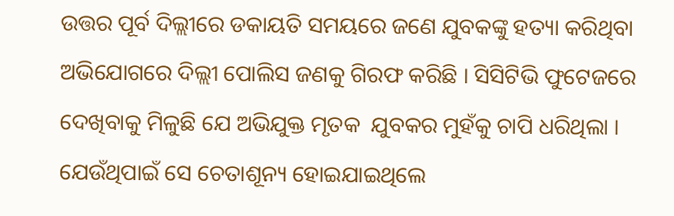ଉତ୍ତର ପୂର୍ବ ଦିଲ୍ଲୀରେ ଡକାୟତି ସମୟରେ ଜଣେ ଯୁବକଙ୍କୁ ହତ୍ୟା କରିଥିବା ଅଭିଯୋଗରେ ଦିଲ୍ଲୀ ପୋଲିସ ଜଣକୁ ଗିରଫ କରିଛି । ସିସିଟିଭି ଫୁଟେଜରେ ଦେଖିବାକୁ ମିଳୁଛି ଯେ ଅଭିଯୁକ୍ତ ମୃତକ  ଯୁବକର ମୁହଁକୁ ଚାପି ଧରିଥିଲା । ଯେଉଁଥିପାଇଁ ସେ ଚେତାଶୂନ୍ୟ ହୋଇଯାଇଥିଲେ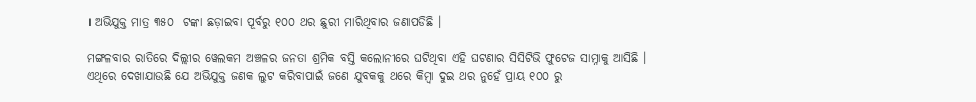। ଅଭିଯୁକ୍ତ ମାତ୍ର ୩୫୦  ଟଙ୍କା ଛଡ଼ାଇବା ପୂର୍ବରୁ ୧୦୦ ଥର ଛୁରୀ ମାରିଥିବାର ଜଣାପଡିଛି ।

ମଙ୍ଗଳବାର ରାତିରେ ଦିଲ୍ଲୀର ୱେଲକମ ଅଞ୍ଚଳର ଜନତା ଶ୍ରମିକ ବସ୍ତି କଲୋନୀରେ ଘଟିଥିବା ଏହି ଘଟଣାର ସିସିଟିଭି ଫୁଟେଜ ସାମ୍ନାକୁ ଆସିଛି । ଏଥିରେ ଦେଖାଯାଉଛି ଯେ ଅଭିଯୁକ୍ତ ଜଣକ ଲୁଟ କରିବାପାଇଁ ଜଣେ ଯୁବକକୁ ଥରେ କିମ୍ବା ଦୁଇ ଥର ନୁହେଁ ପ୍ରାୟ ୧୦୦ ରୁ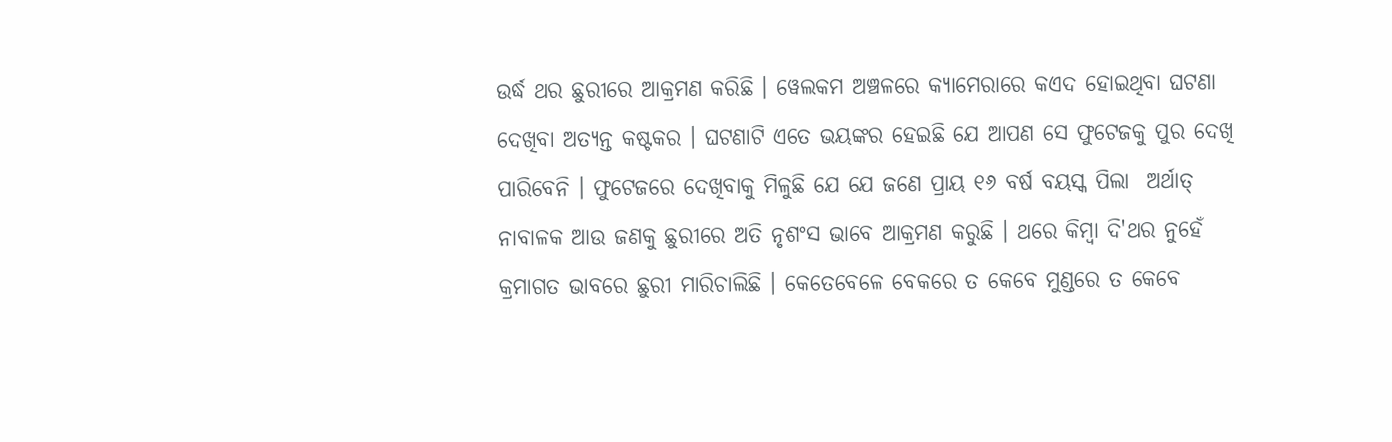ଉର୍ଦ୍ଧ ଥର ଛୁରୀରେ ଆକ୍ରମଣ କରିଛି । ୱେଲକମ ଅଞ୍ଚଳରେ କ୍ୟାମେରାରେ କଏଦ ହୋଇଥିବା ଘଟଣା ଦେଖିବା ଅତ୍ୟନ୍ତ କଷ୍ଟକର । ଘଟଣାଟି ଏତେ ଭୟଙ୍କର ହେଇଛି ଯେ ଆପଣ ସେ ଫୁଟେଜକୁ ପୁର ଦେଖି ପାରିବେନି । ଫୁଟେଜରେ ଦେଖିବାକୁ ମିଳୁଛି ଯେ ଯେ ଜଣେ ପ୍ରାୟ ୧୬ ବର୍ଷ ବୟସ୍କ ପିଲା  ଅର୍ଥାତ୍ ନାବାଳକ ଆଉ ଜଣକୁ ଛୁରୀରେ ଅତି ନୃଶଂସ ଭାବେ ଆକ୍ରମଣ କରୁଛି । ଥରେ କିମ୍ବା ଦି'ଥର ନୁହେଁ କ୍ରମାଗତ ଭାବରେ ଛୁରୀ ମାରିଚାଲିଛି । କେତେବେଳେ ବେକରେ ତ କେବେ ମୁଣ୍ଡରେ ତ କେବେ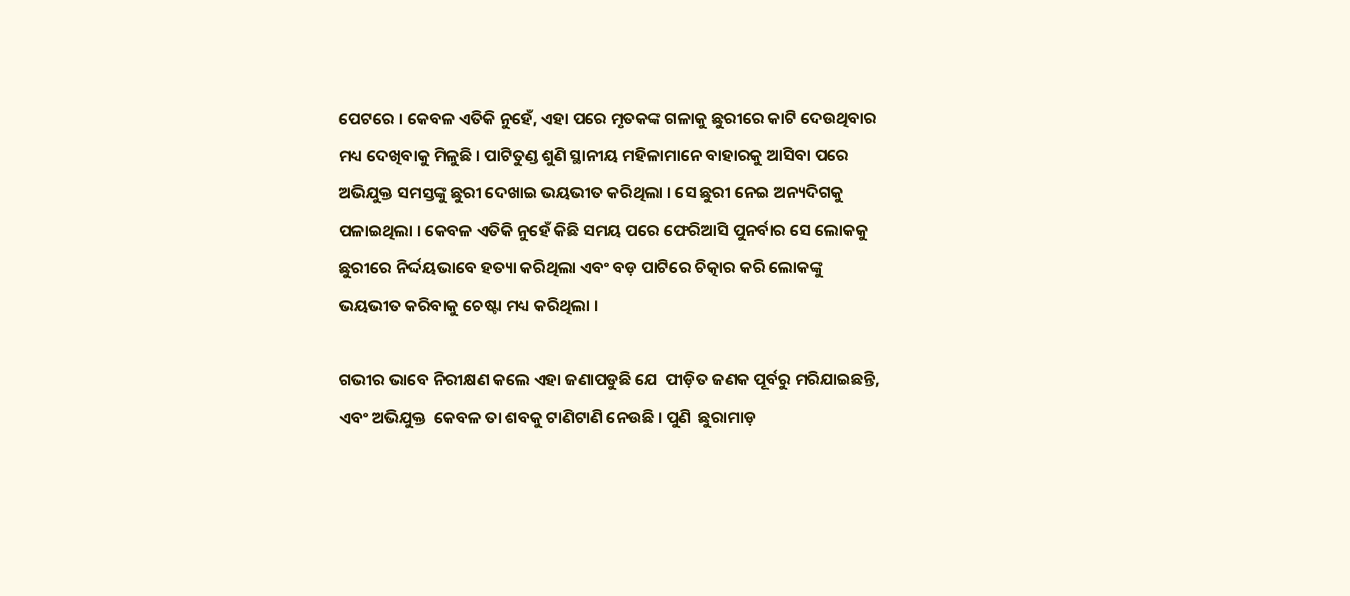ପେଟରେ । କେବଳ ଏତିକି ନୁହେଁ, ଏହା ପରେ ମୃତକଙ୍କ ଗଳାକୁ ଛୁରୀରେ କାଟି ଦେଉଥିବାର ମଧ୍ୟ ଦେଖିବାକୁ ମିଳୁଛି । ପାଟିତୁଣ୍ଡ ଶୁଣି ସ୍ଥାନୀୟ ମହିଳାମାନେ ବାହାରକୁ ଆସିବା ପରେ ଅଭିଯୁକ୍ତ ସମସ୍ତଙ୍କୁ ଛୁରୀ ଦେଖାଇ ଭୟଭୀତ କରିଥିଲା । ସେ ଛୁରୀ ନେଇ ଅନ୍ୟଦିଗକୁ ପଳାଇଥିଲା । କେବଳ ଏତିକି ନୁହେଁ କିଛି ସମୟ ପରେ ଫେରିଆସି ପୁନର୍ବାର ସେ ଲୋକକୁ  ଛୁରୀରେ ନିର୍ଦ୍ଦୟଭାବେ ହତ୍ୟା କରିଥିଲା ଏବଂ ବଡ଼ ପାଟିରେ ଚିତ୍କାର କରି ଲୋକଙ୍କୁ ଭୟଭୀତ କରିବାକୁ ଚେଷ୍ଟା ମଧ୍ୟ କରିଥିଲା ।

ଗଭୀର ଭାବେ ନିରୀକ୍ଷଣ କଲେ ଏହା ଜଣାପଡୁଛି ଯେ  ପୀଡ଼ିତ ଜଣକ ପୂର୍ବରୁ ମରିଯାଇଛନ୍ତି, ଏବଂ ଅଭିଯୁକ୍ତ  କେବଳ ତା ଶବକୁ ଟାଣିଟାଣି ନେଉଛି । ପୁଣି  ଛୁରାମାଡ଼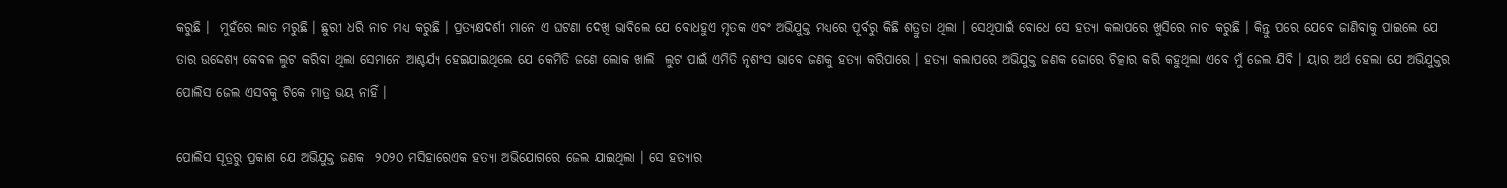କରୁଛି ।  ମୁହଁରେ ଲାତ ମରୁଛି । ଛୁରୀ ଧରି ନାଚ ମଧ୍ୟ କରୁଛି । ପ୍ରତ୍ୟକ୍ଷଦର୍ଶୀ ମାନେ ଏ ଘଟଣା ଦେଖି ଭାବିଲେ ଯେ ବୋଧହୁଏ ମୃତକ ଏବଂ ଅଭିଯୁକ୍ତ ମଧ୍ୟରେ ପୂର୍ବରୁ କିଛି ଶତ୍ରୁତା ଥିଲା । ସେଥିପାଇଁ ବୋଧେ ସେ ହତ୍ୟା କଲାପରେ ଖୁସିରେ ନାଚ କରୁଛି । କିନ୍ତୁ ପରେ ଯେବେ ଜାଣିବାକୁ ପାଇଲେ ଯେ ତାର ଉଦ୍ଦେଶ୍ୟ କେବଳ ଲୁଟ କରିବା ଥିଲା ସେମାନେ ଆଶ୍ଚର୍ଯ୍ୟ ହେଇଯାଇଥିଲେ ଯେ କେମିତି ଜଣେ ଲୋକ ଖାଲି  ଲୁଟ ପାଇଁ ଏମିତି ନୃଶଂସ ଭାବେ ଜଣକୁ ହତ୍ୟା କରିପାରେ । ହତ୍ୟା କଲାପରେ ଅଭିଯୁକ୍ତ ଜଣକ ଜୋରେ ଚିତ୍କାର କରି କହୁଥିଲା ଏବେ ମୁଁ ଜେଲ ଯିବି । ୟାର ଅର୍ଥ ହେଲା ଯେ ଅଭିଯୁକ୍ତର ପୋଲିସ ଜେଲ ଏସବକୁ ଟିକେ ମାତ୍ର ଭୟ ନାହିଁ ।

ପୋଲିସ ସୂତ୍ରରୁ ପ୍ରକାଶ ଯେ ଅଭିଯୁକ୍ତ ଜଣକ  ୨୦୨୦ ମସିହାରେଏକ ହତ୍ୟା ଅଭିଯୋଗରେ ଜେଲ ଯାଇଥିଲା । ସେ ହତ୍ୟାର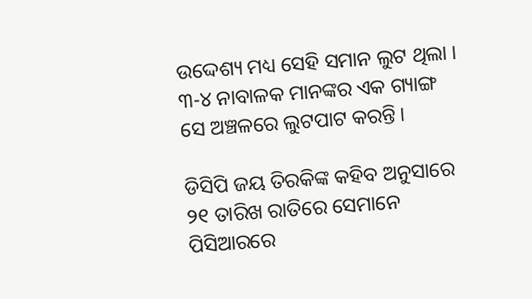ଉଦ୍ଦେଶ୍ୟ ମଧ୍ୟ ସେହି ସମାନ ଲୁଟ ଥିଲା । ୩-୪ ନାବାଳକ ମାନଙ୍କର ଏକ ଗ୍ୟାଙ୍ଗ ସେ ଅଞ୍ଚଳରେ ଲୁଟପାଟ କରନ୍ତି ।

ଡିସିପି ଜୟ ତିରକିଙ୍କ କହିବ ଅନୁସାରେ ୨୧ ତାରିଖ ରାତିରେ ସେମାନେ ପିସିଆରରେ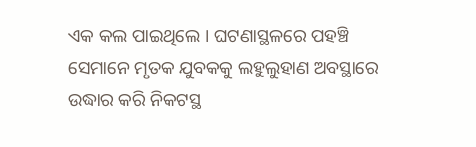ଏକ କଲ ପାଇଥିଲେ । ଘଟଣାସ୍ଥଳରେ ପହଞ୍ଚି ସେମାନେ ମୃତକ ଯୁବକକୁ ଲହୁଲୁହାଣ ଅବସ୍ଥାରେ ଉଦ୍ଧାର କରି ନିକଟସ୍ଥ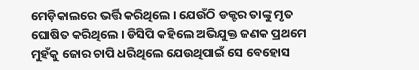ମେଡ଼ିକାଲରେ ଭର୍ତ୍ତି କରିଥିଲେ । ଯେଉଁଠି ଡକ୍ଟର ତାଙ୍କୁ ମୃତ ଘୋଷିତ କରିଥିଲେ । ଡିସିପି କହିଲେ ଅଭିଯୁକ୍ତ ଜଣକ ପ୍ରଥମେ ମୁହଁକୁ ଜୋର ଚାପି ଧରିଥିଲେ ଯେଉଥିପାଇଁ ସେ ବେହୋସ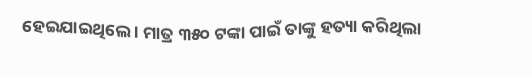ହେଇଯାଇଥିଲେ । ମାତ୍ର ୩୫୦ ଟଙ୍କା ପାଇଁ ତାଙ୍କୁ ହତ୍ୟା କରିଥିଲା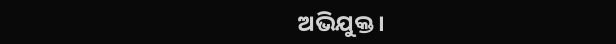ଅଭିଯୁକ୍ତ ।